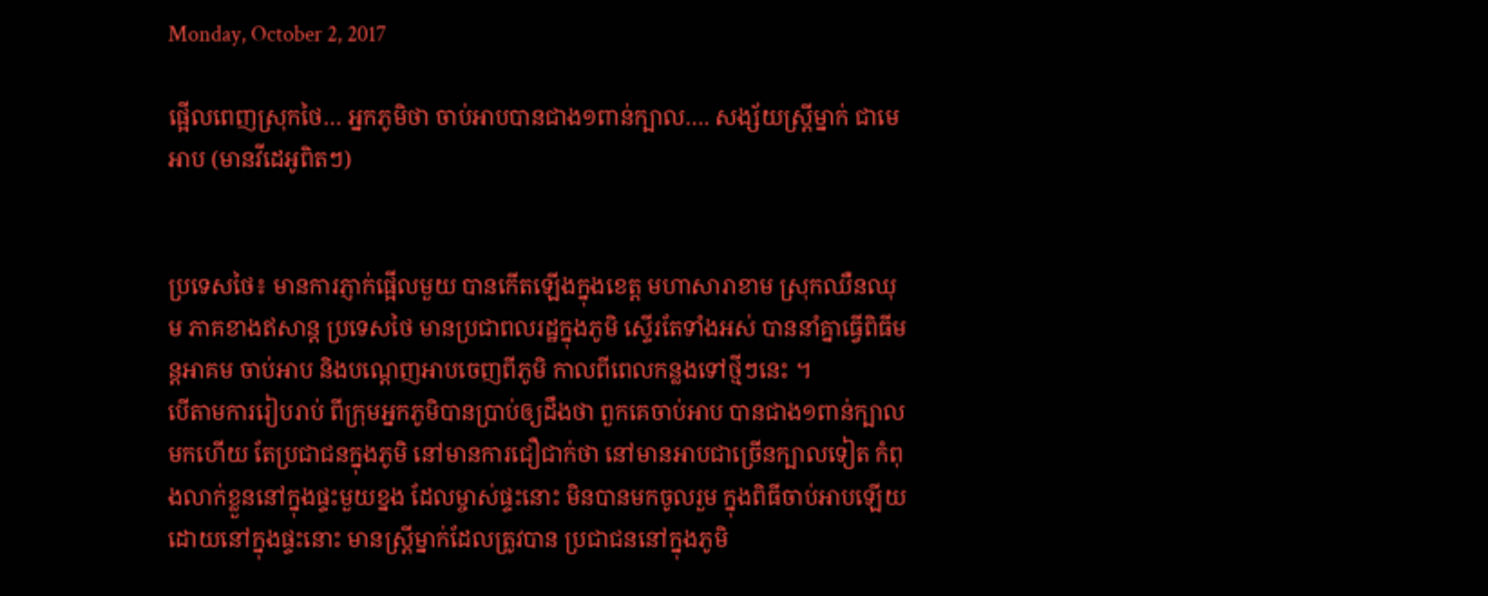Monday, October 2, 2017

ផ្អើលពេញស្រុកថៃ… អ្នកភូមិថា ចាប់អាបបានជាង១ពាន់ក្បាល…. សង្ស័យស្ត្រីម្នាក់ ជាមេអាប (មានវីដេអូពិតៗ)


ប្រទេសថៃ៖ មានការភ្ញាក់ផ្អើលមួយ បានកើតឡើងក្នុងខេត្ត មហាសារាខាម ស្រុកឈឺនឈុម ភាគខាងឥសាន្ត ប្រទេសថៃ មានប្រជាពលរដ្ឋក្នុងភូមិ ស្ទើរតែទាំងអស់ បាននាំគ្នាធ្វើពិធីមន្តអាគម ចាប់អាប និងបណ្តេញអាបចេញពីភូមិ កាលពីពេលកន្លងទៅថ្មីៗនេះ ។
បើតាមការរៀបរាប់ ពីក្រុមអ្នកភូមិបានប្រាប់ឲ្យដឹងថា ពួកគេចាប់អាប បានជាង១ពាន់ក្បាលមកហើយ តែប្រជាជនក្នុងភូមិ នៅមានការជឿជាក់ថា នៅមានអាបជាច្រើនក្បាលទៀត កំពុងលាក់ខ្លួននៅក្នុងផ្ទះមួយខ្នង ដែលម្ចាស់ផ្ទះនោះ មិនបានមកចូលរួម ក្នុងពិធីចាប់អាបឡើយ ដោយនៅក្នុងផ្ទះនោះ មានស្ត្រីម្នាក់ដែលត្រូវបាន ប្រជាជននៅក្នុងភូមិ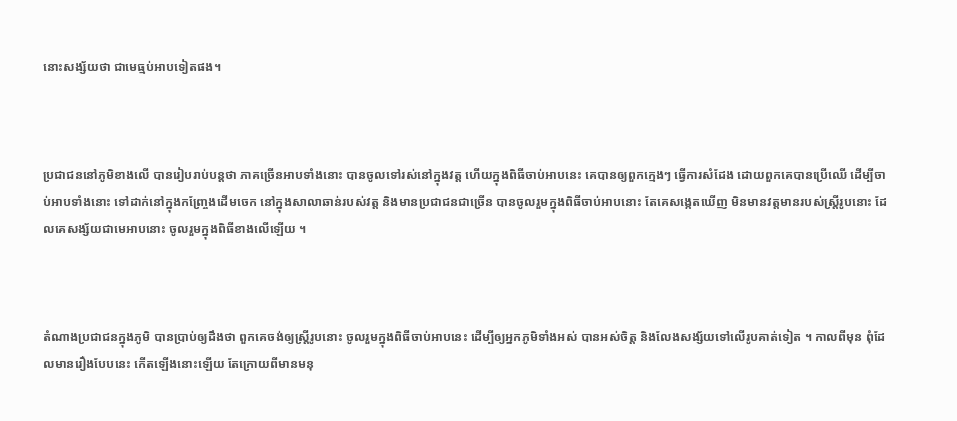នោះសង្ស័យថា ជាមេធ្មប់អាបទៀតផង។



ប្រជាជននៅភូមិខាងលើ បានរៀបរាប់បន្តថា ភាគច្រើនអាបទាំងនោះ បានចូលទៅរស់នៅក្នុងវត្ត ហើយក្នុងពិធីចាប់អាបនេះ គេបានឲ្យពួកក្មេងៗ ធ្វើការសំដែង ដោយពួកគេបានប្រើឈើ ដើម្បីចាប់អាបទាំងនោះ ទៅដាក់នៅក្នុងកញ្ច្រែងដើមចេក នៅក្នុងសាលាឆាន់របស់វត្ត និងមានប្រជាជនជាច្រើន បានចូលរួមក្នុងពិធីចាប់អាបនោះ តែគេសង្កេតឃើញ មិនមានវត្តមានរបស់ស្ត្រីរូបនោះ ដែលគេសង្ស័យជាមេអាបនោះ ចូលរួមក្នុងពិធីខាងលើឡើយ ។



តំណាងប្រជាជនក្នុងភូមិ បានប្រាប់ឲ្យដឹងថា ពួកគេចង់ឲ្យស្ត្រីរូបនោះ ចូលរួមក្នុងពិធីចាប់អាបនេះ ដើម្បីឲ្យអ្នកភូមិទាំងអស់ បានអស់ចិត្ត និងលែងសង្ស័យទៅលើរូបគាត់ទៀត ។ កាលពីមុន ពុំដែលមានរឿងបែបនេះ កើតឡើងនោះឡើយ តែក្រោយពីមានមនុ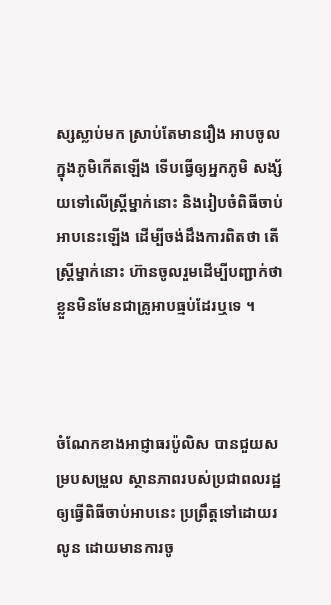ស្សស្លាប់មក ស្រាប់តែមានរឿង អាបចូលក្នុងភូមិកើតឡើង ទើបធ្វើឲ្យអ្នកភូមិ សង្ស័យទៅលើស្ត្រីម្នាក់នោះ និងរៀបចំពិធីចាប់អាបនេះឡើង ដើម្បីចង់ដឹងការពិតថា តើស្ត្រីម្នាក់នោះ ហ៊ានចូលរួមដើម្បីបញ្ជាក់ថា ខ្លួនមិនមែនជាគ្រូអាបធ្មប់ដែរឬទេ ។



ចំណែកខាងអាជ្ញាធរប៉ូលិស បានជួយសម្របសម្រួល ស្ថានភាពរបស់ប្រជាពលរដ្ឋ ឲ្យធ្វើពិធីចាប់អាបនេះ ប្រព្រឹត្តទៅដោយរលូន ដោយមានការចូ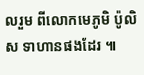លរួម ពីលោកមេភូមិ ប៉ូលិស ទាហានផងដែរ ៕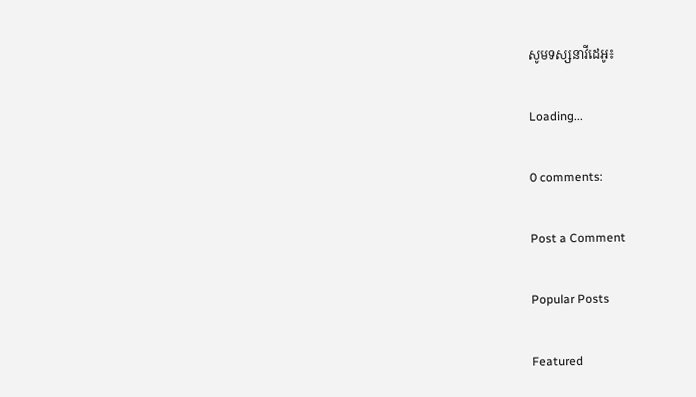សូមទស្សនាវីដេអូ៖

Loading...

0 comments:

Post a Comment

Popular Posts

Featured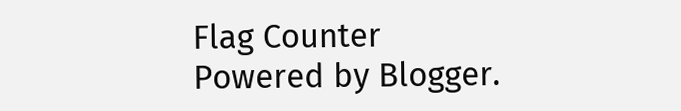Flag Counter
Powered by Blogger.